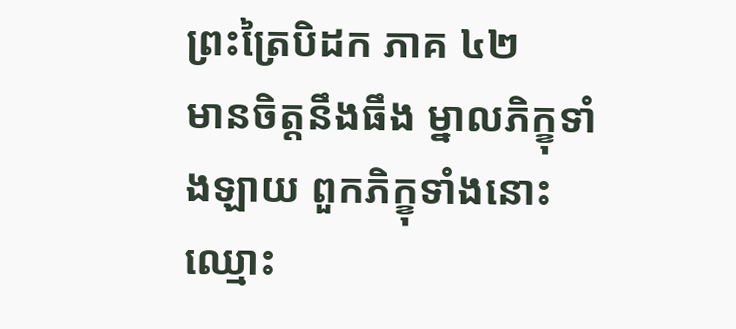ព្រះត្រៃបិដក ភាគ ៤២
មានចិត្តនឹងធឹង ម្នាលភិក្ខុទាំងឡាយ ពួកភិក្ខុទាំងនោះ ឈ្មោះ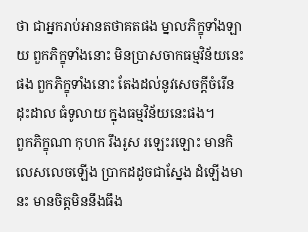ថា ជាអ្នករាប់អានតថាគតផង ម្នាលភិក្ខុទាំងឡាយ ពួកភិក្ខុទាំងនោះ មិនប្រាសចាកធម្មវិន័យនេះផង ពួកភិក្ខុទាំងនោះ តែងដល់នូវសេចក្តីចំរើនដុះដាល ធំទូលាយ ក្នុងធម្មវិន័យនេះផង។
ពួកភិក្ខុណា កុហក រឹងរូស រឡេះរឡោះ មានកិលេសលេចឡើង ប្រាកដដូចជាស្នែង ដំឡើងមានះ មានចិត្តមិននឹងធឹង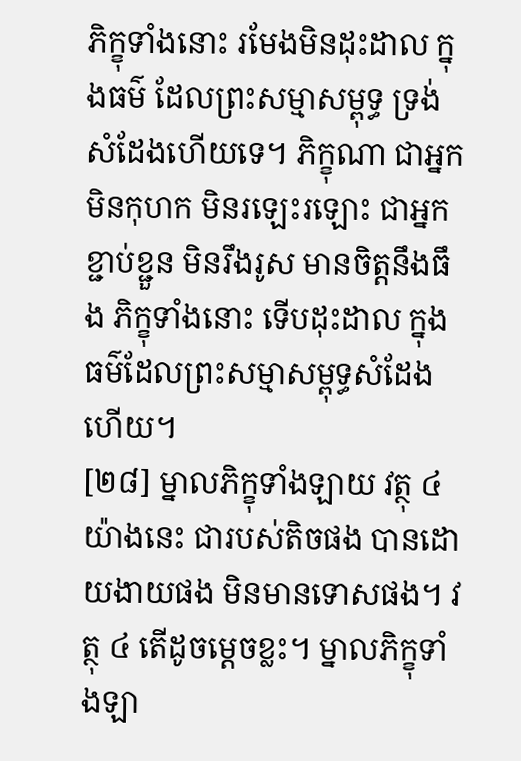ភិក្ខុទាំងនោះ រមែងមិនដុះដាល ក្នុងធម៌ ដែលព្រះសម្មាសម្ពុទ្ធ ទ្រង់សំដែងហើយទេ។ ភិក្ខុណា ជាអ្នកមិនកុហក មិនរឡេះរឡោះ ជាអ្នកខ្ជាប់ខ្ជួន មិនរឹងរូស មានចិត្តនឹងធឹង ភិក្ខុទាំងនោះ ទើបដុះដាល ក្នុងធម៌ដែលព្រះសម្មាសម្ពុទ្ធសំដែងហើយ។
[២៨] ម្នាលភិក្ខុទាំងឡាយ វត្ថុ ៤ យ៉ាងនេះ ជារបស់តិចផង បានដោយងាយផង មិនមានទោសផង។ វត្ថុ ៤ តើដូចម្តេចខ្លះ។ ម្នាលភិក្ខុទាំងឡា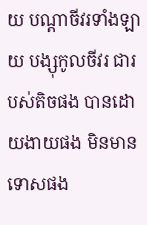យ បណ្តាចីវរទាំងឡាយ បង្សុកូលចីវរ ជារបស់តិចផង បានដោយងាយផង មិនមានទោសផង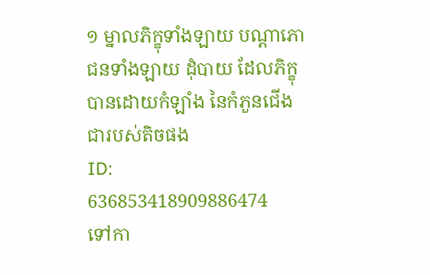១ ម្នាលភិក្ខុទាំងឡាយ បណ្តាភោជនទាំងឡាយ ដុំបាយ ដែលភិក្ខុបានដោយកំឡាំង នៃកំភួនជើង ជារបស់តិចផង
ID: 636853418909886474
ទៅកា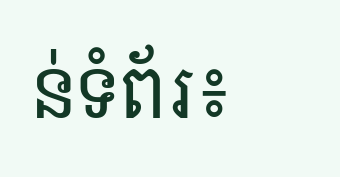ន់ទំព័រ៖